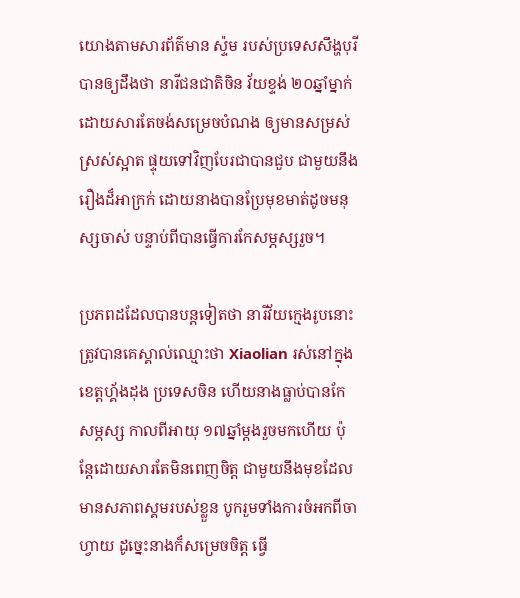យោងតាមសារព័ត៌មាន ស្ទ៉ម របស់ប្រទេសសឹង្ហបុរី បានឲ្យដឹងថា នារីជនជាតិចិន វ័យខ្ទង់ ២០ឆ្នាំម្នាក់ ដោយសារតែចង់សម្រេចបំណង ឲ្យមានសម្រស់ស្រស់ស្អាត ផ្ទុយទៅវិញបែរជាបានជួប ជាមួយនឹងរឿងដ៏អាក្រក់ ដោយនាងបានប្រែមុខមាត់ដូចមនុស្សចាស់ បន្ទាប់ពីបានធ្វើការកែសម្ភស្សរួច។

ប្រភពដដែលបានបន្តទៀតថា នារីវ័យក្មេងរូបនោះ ត្រូវបានគេស្គាល់ឈ្មោះថា Xiaolian រស់នៅក្នុងខេត្តហ្គ័ងដុង ប្រទេសចិន ហើយនាងធ្លាប់បានកែសម្ភស្ស កាលពីអាយុ ១៧ឆ្នាំម្តងរួចមកហើយ ប៉ុន្តែដោយសារតែមិនពេញចិត្ត ជាមួយនឹងមុខដែលមានសភាពស្គមរបស់ខ្លួន បូករួមទាំងការចំអកពីចាហ្វាយ ដូច្នេះនាងក៏សម្រេចចិត្ត ធ្វើ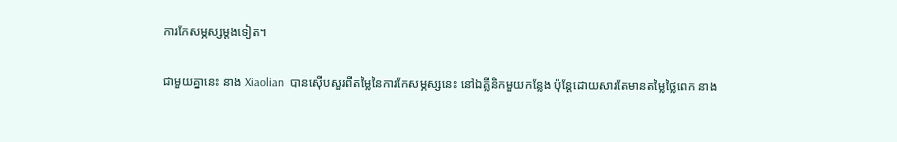ការកែសម្ភស្សម្តងទៀត។

ជាមួយគ្នានេះ នាង Xiaolian  បានស៊ើបសួរពីតម្លៃនៃការកែសម្ភស្សនេះ នៅឯគ្លីនិកមួយកន្លែង ប៉ុន្តែដោយសារតែមានតម្លៃថ្លៃពេក នាង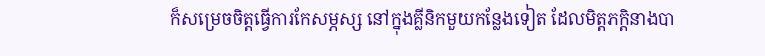ក៏សម្រេចចិត្តធ្វើការកែសម្ភស្ស នៅក្នុងគ្លីនិកមួយកន្លែងទៀត ដែលមិត្តភក្តិនាងបា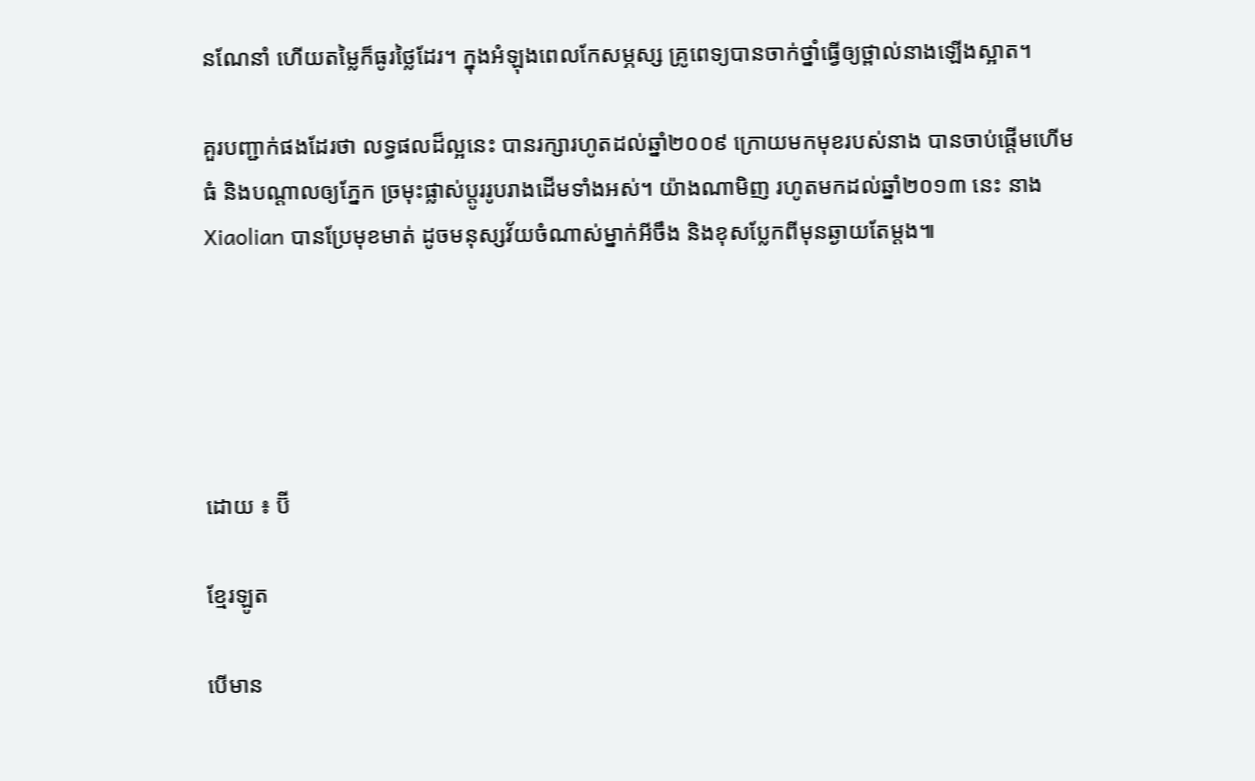នណែនាំ ហើយតម្លៃក៏ធូរថ្លៃដែរ។ ក្នុងអំឡុងពេលកែសម្ភស្ស គ្រូពេទ្យបានចាក់ថ្នាំធ្វើឲ្យថ្ពាល់នាងឡើងស្អាត។

គួរបញ្ជាក់ផងដែរថា លទ្ធផលដ៏ល្អនេះ បានរក្សារហូតដល់ឆ្នាំ២០០៩ ក្រោយមកមុខរបស់នាង បានចាប់ផ្តើមហើមធំ និងបណ្តាលឲ្យភ្នែក ច្រមុះផ្លាស់ប្តូររូបរាងដើមទាំងអស់។ យ៉ាងណាមិញ រហូតមកដល់ឆ្នាំ២០១៣ នេះ នាង Xiaolian បានប្រែមុខមាត់ ដូចមនុស្សវ័យចំណាស់ម្នាក់អីចឹង និងខុសប្លែកពីមុនឆ្ងាយតែម្តង៕





ដោយ ៖ ប៊ី

ខ្មែរឡូត

បើមាន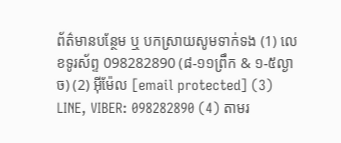ព័ត៌មានបន្ថែម ឬ បកស្រាយសូមទាក់ទង (1) លេខទូរស័ព្ទ 098282890 (៨-១១ព្រឹក & ១-៥ល្ងាច) (2) អ៊ីម៉ែល [email protected] (3) LINE, VIBER: 098282890 (4) តាមរ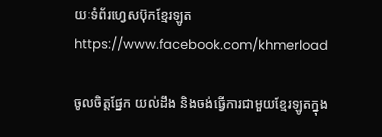យៈទំព័រហ្វេសប៊ុកខ្មែរឡូត https://www.facebook.com/khmerload

ចូលចិត្តផ្នែក យល់ដឹង និងចង់ធ្វើការជាមួយខ្មែរឡូតក្នុង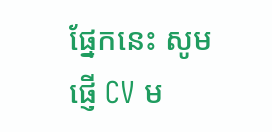ផ្នែកនេះ សូមផ្ញើ CV ម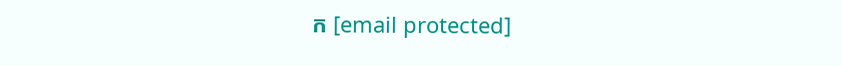ក [email protected]